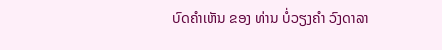ບົດຄຳເຫັນ ຂອງ ທ່ານ ບໍ່ວຽງຄຳ ວົງດາລາ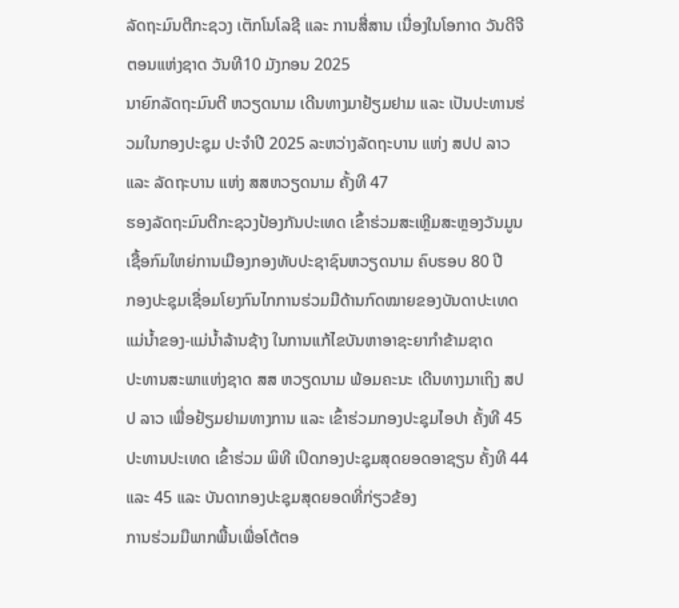ລັດຖະມົນຕີກະຊວງ ເຕັກໂນໂລຊີ ແລະ ການສື່ສານ ເນື່ອງໃນໂອກາດ ວັນດີຈີຕອນແຫ່ງຊາດ ວັນທີ10 ມັງກອນ 2025
ນາຍົກລັດຖະມົນຕີ ຫວຽດນາມ ເດີນທາງມາຢ້ຽມຢາມ ແລະ ເປັນປະທານຮ່ວມໃນກອງປະຊຸມ ປະຈໍາປີ 2025 ລະຫວ່າງລັດຖະບານ ແຫ່ງ ສປປ ລາວ ແລະ ລັດຖະບານ ແຫ່ງ ສສຫວຽດນາມ ຄັ້ງທີ 47
ຮອງລັດຖະມົນຕີກະຊວງປ້ອງກັນປະເທດ ເຂົ້າຮ່ວມສະເຫຼີມສະຫຼອງວັນມູນເຊື້ອກົມໃຫຍ່ການເມືອງກອງທັບປະຊາຊົນຫວຽດນາມ ຄົບຮອບ 80 ປີ
ກອງປະຊຸມເຊື່ອມໂຍງກົນໄກການຮ່ວມມືດ້ານກົດໝາຍຂອງບັນດາປະເທດແມ່ນໍ້າຂອງ-ແມ່ນໍ້າລ້ານຊ້າງ ໃນການແກ້ໄຂບັນຫາອາຊະຍາກໍາຂ້າມຊາດ
ປະທານສະພາແຫ່ງຊາດ ສສ ຫວຽດນາມ ພ້ອມຄະນະ ເດີນທາງມາເຖິງ ສປປ ລາວ ເພື່ອຢ້ຽມຢາມທາງການ ແລະ ເຂົ້າຮ່ວມກອງປະຊຸມໄອປາ ຄັ້ງທີ 45
ປະທານປະເທດ ເຂົ້າຮ່ວມ ພິທີ ເປິດກອງປະຊຸມສຸດຍອດອາຊຽນ ຄັ້ງທີ 44 ແລະ 45 ແລະ ບັນດາກອງປະຊຸມສຸດຍອດທີ່ກ່ຽວຂ້ອງ
ການຮ່ວມມືພາກພື້ນເພື່ອໂຕ້ຕອ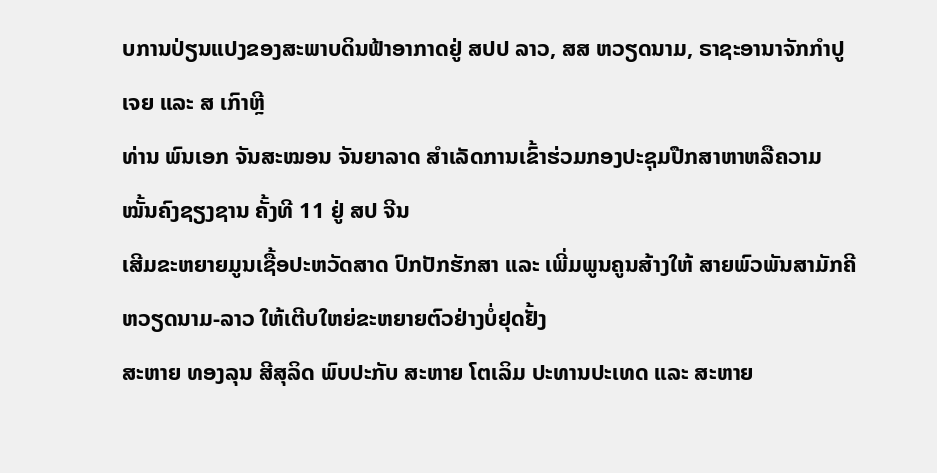ບການປ່ຽນແປງຂອງສະພາບດິນຟ້າອາກາດຢູ່ ສປປ ລາວ, ສສ ຫວຽດນາມ, ຣາຊະອານາຈັກກຳປູເຈຍ ແລະ ສ ເກົາຫຼີ
ທ່ານ ພົນເອກ ຈັນສະໝອນ ຈັນຍາລາດ ສຳເລັດການເຂົ້າຮ່ວມກອງປະຊຸມປືກສາຫາຫລືຄວາມໝັ້ນຄົງຊຽງຊານ ຄັ້ງທີ 11 ຢູ່ ສປ ຈີນ
ເສີມຂະຫຍາຍມູນເຊື້ອປະຫວັດສາດ ປົກປັກຮັກສາ ແລະ ເພີ່ມພູນຄູນສ້າງໃຫ້ ສາຍພົວພັນສາມັກຄີ ຫວຽດນາມ-ລາວ ໃຫ້ເຕີບໃຫຍ່ຂະຫຍາຍຕົວຢ່າງບໍ່ຢຸດຢັ້ງ
ສະຫາຍ ທອງລຸນ ສີສຸລິດ ພົບປະກັບ ສະຫາຍ ໂຕເລິມ ປະທານປະເທດ ແລະ ສະຫາຍ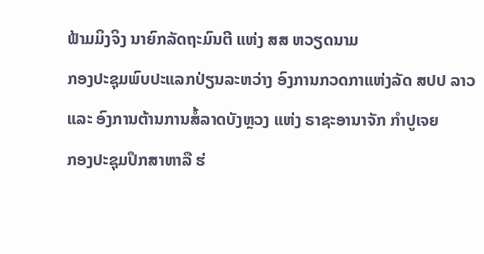ຟ້າມມິງຈິງ ນາຍົກລັດຖະມົນຕີ ແຫ່ງ ສສ ຫວຽດນາມ
ກອງປະຊຸມພົບປະແລກປ່ຽນລະຫວ່າງ ອົງການກວດກາແຫ່ງລັດ ສປປ ລາວ ແລະ ອົງການຕ້ານການສໍ້ລາດບັງຫຼວງ ແຫ່ງ ຣາຊະອານາຈັກ ກຳປູເຈຍ
ກອງປະຊຸມປຶກສາຫາລື ຮ່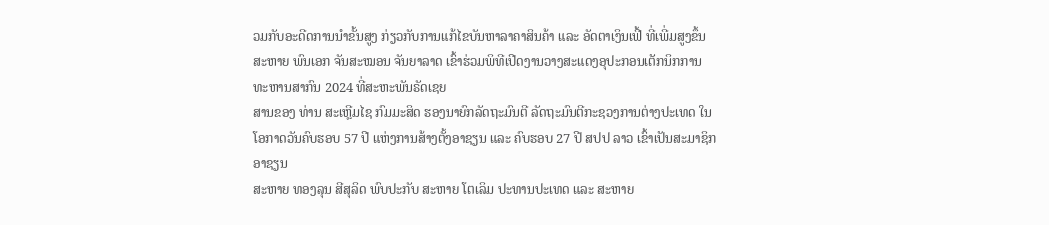ວມກັບອະດີດການນໍາຂັ້ນສູງ ກ່ຽວກັບການແກ້ໄຂບັນຫາລາຄາສິນຄ້າ ແລະ ອັດຕາເງິນເຟີ້ ທີ່ເພີ່ມສູງຂຶ້ນ
ສະຫາຍ ພົນເອກ ຈັນສະໝອນ ຈັນຍາລາດ ເຂົ້າຮ່ວມພິທີເປີດງານວາງສະແດງອຸປະກອນເຕັກນິກການທະຫານສາກົນ 2024 ທີ່ສະຫະພັນຣັດເຊຍ
ສານຂອງ ທ່ານ ສະເຫຼີມໄຊ ກົມມະສິດ ຮອງນາຍົກລັດຖະມົນຕີ ລັດຖະມົນຕີກະຊວງການຕ່າງປະເທດ ໃນໂອກາດວັນຄົບຮອບ 57 ປີ ແຫ່ງການສ້າງຕັ້ງອາຊຽນ ແລະ ຄົບຮອບ 27 ປີ ສປປ ລາວ ເຂົ້າເປັນສະມາຊິກອາຊຽນ
ສະຫາຍ ທອງລຸນ ສີສຸລິດ ພົບປະກັບ ສະຫາຍ ໂຕເລິມ ປະທານປະເທດ ແລະ ສະຫາຍ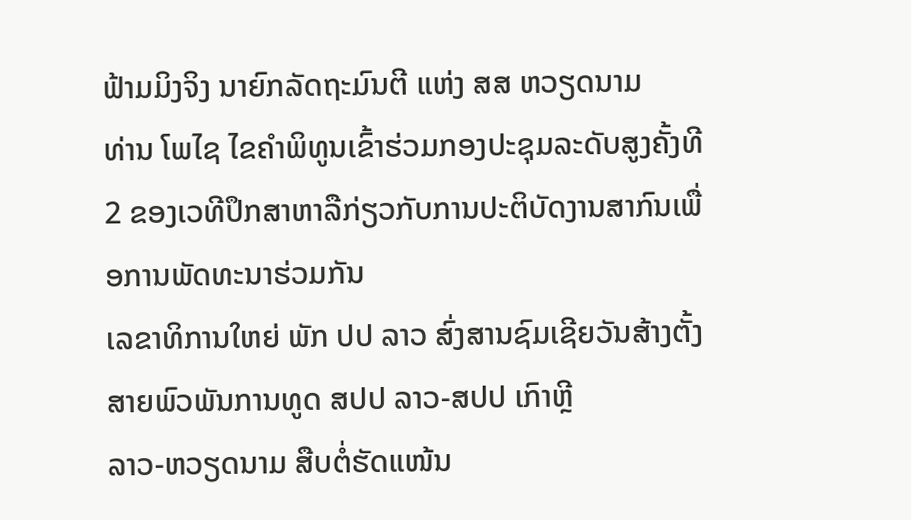ຟ້າມມິງຈິງ ນາຍົກລັດຖະມົນຕີ ແຫ່ງ ສສ ຫວຽດນາມ
ທ່ານ ໂພໄຊ ໄຂຄຳພິທູນເຂົ້າຮ່ວມກອງປະຊຸມລະດັບສູງຄັ້ງທີ 2 ຂອງເວທີປຶກສາຫາລືກ່ຽວກັບການປະຕິບັດງານສາກົນເພື່ອການພັດທະນາຮ່ວມກັນ
ເລຂາທິການໃຫຍ່ ພັກ ປປ ລາວ ສົ່ງສານຊົມເຊີຍວັນສ້າງຕັ້ງສາຍພົວພັນການທູດ ສປປ ລາວ-ສປປ ເກົາຫຼີ
ລາວ-ຫວຽດນາມ ສືບຕໍ່ຮັດແໜ້ນ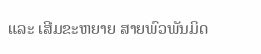ແລະ ເສີມຂະຫຍາຍ ສາຍພົວພັນມິດ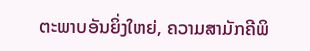ຕະພາບອັນຍິ່ງໃຫຍ່, ຄວາມສາມັກຄີພິ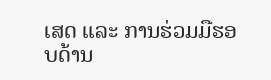ເສດ ແລະ ການຮ່ວມມືຮອບດ້ານ